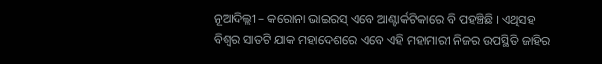ନୂଆଦିଲ୍ଲୀ – କରୋନା ଭାଇରସ୍ ଏବେ ଆଣ୍ଟାର୍କଟିକାରେ ବି ପହଞ୍ଚିଛି । ଏଥିସହ ବିଶ୍ୱର ସାତଟି ଯାକ ମହାଦେଶରେ ଏବେ ଏହି ମହାମାରୀ ନିଜର ଉପସ୍ଥିତି ଜାହିର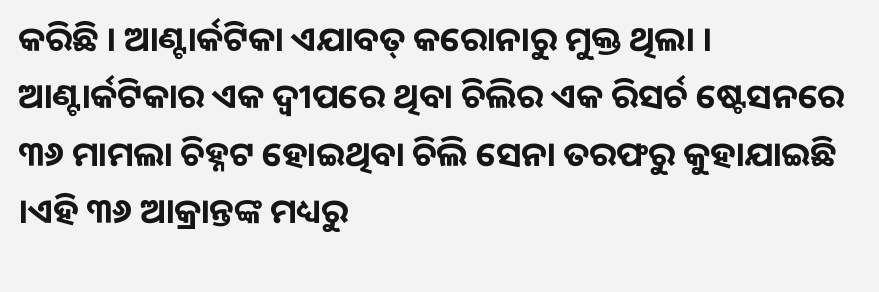କରିଛି । ଆଣ୍ଟାର୍କଟିକା ଏଯାବତ୍ କରୋନାରୁ ମୁକ୍ତ ଥିଲା । ଆଣ୍ଟାର୍କଟିକାର ଏକ ଦ୍ୱୀପରେ ଥିବା ଚିଲିର ଏକ ରିସର୍ଚ ଷ୍ଟେସନରେ ୩୬ ମାମଲା ଚିହ୍ନଟ ହୋଇଥିବା ଚିଲି ସେନା ତରଫରୁ କୁହାଯାଇଛି ।ଏହି ୩୬ ଆକ୍ରାନ୍ତଙ୍କ ମଧ୍ୟରୁ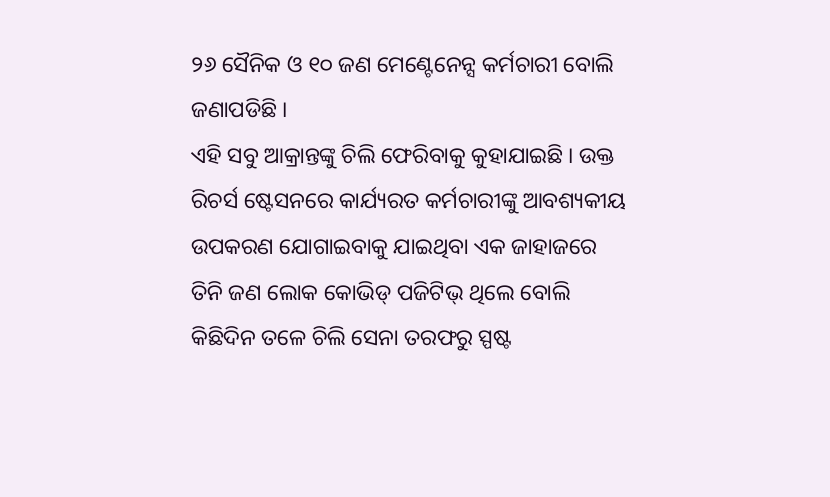୨୬ ସୈନିକ ଓ ୧୦ ଜଣ ମେଣ୍ଟେନେନ୍ସ କର୍ମଚାରୀ ବୋଲି ଜଣାପଡିଛି ।
ଏହି ସବୁ ଆକ୍ରାନ୍ତଙ୍କୁ ଚିଲି ଫେରିବାକୁ କୁହାଯାଇଛି । ଉକ୍ତ ରିଚର୍ସ ଷ୍ଟେସନରେ କାର୍ଯ୍ୟରତ କର୍ମଚାରୀଙ୍କୁ ଆବଶ୍ୟକୀୟ ଉପକରଣ ଯୋଗାଇବାକୁ ଯାଇଥିବା ଏକ ଜାହାଜରେ ତିନି ଜଣ ଲୋକ କୋଭିଡ୍ ପଜିଟିଭ୍ ଥିଲେ ବୋଲି କିଛିଦିନ ତଳେ ଚିଲି ସେନା ତରଫରୁ ସ୍ପଷ୍ଟ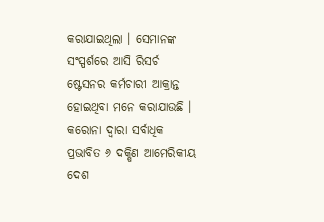କରାଯାଇଥିଲା । ସେମାନଙ୍କ ସଂସ୍ପର୍ଶରେ ଆସି ରିସର୍ଚ ଷ୍ଟେସନର କର୍ମଚାରୀ ଆକ୍ରାନ୍ତ ହୋଇଥିବା ମନେ କରାଯାଉଛି । କରୋନା ଦ୍ୱାରା ସର୍ବାଧିକ ପ୍ରଭାବିତ ୬ ଦକ୍ଷିଣ ଆମେରିକୀୟ ଦେଶ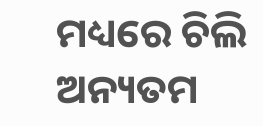ମଧ୍ୟରେ ଚିଲି ଅନ୍ୟତମ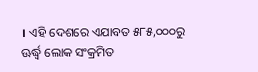। ଏହି ଦେଶରେ ଏଯାବତ ୫୮୫,୦୦୦ରୁ ଊର୍ଦ୍ଧ୍ୱ ଲୋକ ସଂକ୍ରମିତ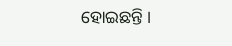ହୋଇଛନ୍ତି ।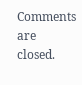Comments are closed.